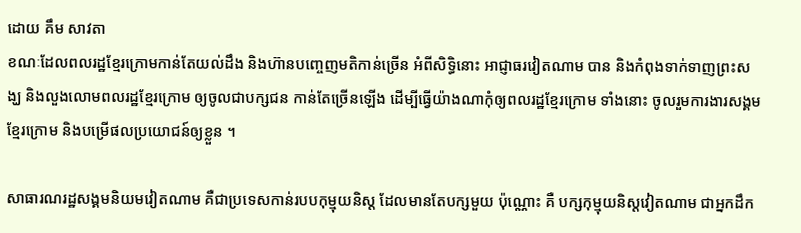ដោយ គឹម សាវតា
ខណៈដែលពលរដ្ឋខ្មែរក្រោមកាន់តែយល់ដឹង និងហ៊ានបញ្ចេញមតិកាន់ច្រើន អំពីសិទ្ធិនោះ អាជ្ញាធរវៀតណាម បាន និងកំពុងទាក់ទាញព្រះសង្ឃ និងលួងលោមពលរដ្ឋខ្មែរក្រោម ឲ្យចូលជាបក្សជន កាន់តែច្រើនឡើង ដើម្បីធ្វើយ៉ាងណាកុំឲ្យពលរដ្ឋខ្មែរក្រោម ទាំងនោះ ចូលរួមការងារសង្គមខ្មែរក្រោម និងបម្រើផលប្រយោជន៍ឲ្យខ្លួន ។

សាធារណរដ្ឋសង្គមនិយមវៀតណាម គឺជាប្រទេសកាន់របបកុម្មុយនិស្ត ដែលមានតែបក្សមួយ ប៉ុណ្ណោះ គឺ បក្សកុម្មុយនិស្តវៀតណាម ជាអ្នកដឹក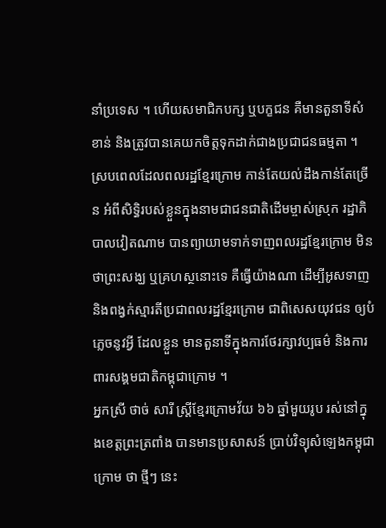នាំប្រទេស ។ ហើយសមាជិកបក្ស ឬបក្ខជន គឺមានតួនាទីសំខាន់ និងត្រូវបានគេយកចិត្តទុកដាក់ជាងប្រជាជនធម្មតា ។ ស្របពេលដែលពលរដ្ឋខ្មែរក្រោម កាន់តែយល់ដឹងកាន់តែច្រើន អំពីសិទ្ធិរបស់ខ្លួនក្នុងនាមជាជនជាតិដើមម្ចាស់ស្រុក រដ្ឋាភិបាលវៀតណាម បានព្យាយាមទាក់ទាញពលរដ្ឋខ្មែរក្រោម មិនថាព្រះសង្ឃ ឬគ្រហស្ថនោះទេ គឺធ្វើយ៉ាងណា ដើម្បីអូសទាញ និងពង្វក់ស្មារតីប្រជាពលរដ្ឋខ្មែរក្រោម ជាពិសេសយុវជន ឲ្យបំភ្លេចនូវអ្វី ដែលខ្លួន មានតួនាទីក្នុងការថែរក្សាវប្បធម៌ និងការពារសង្គមជាតិកម្ពុជាក្រោម ។
អ្នកស្រី ថាច់ សារី ស្ត្រីខ្មែរក្រោមវ័យ ៦៦ ឆ្នាំមួយរូប រស់នៅក្នុងខេត្តព្រះត្រពាំង បានមានប្រសាសន៍ ប្រាប់វិទ្យុសំឡេងកម្ពុជាក្រោម ថា ថ្មីៗ នេះ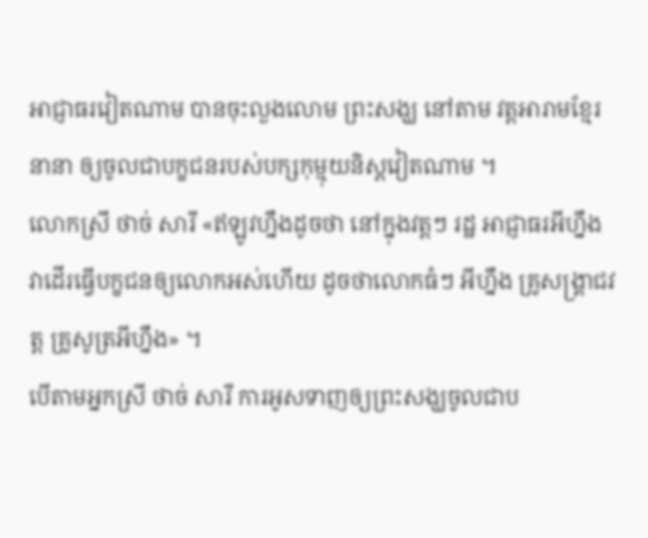អាជ្ញាធរវៀតណាម បានចុះលួងលោម ព្រះសង្ឃ នៅតាម វត្តអារាមខ្មែរនានា ឲ្យចូលជាបក្ខជនរបស់បក្សកុម្មុយនិស្តវៀតណាម ។
លោកស្រី ថាច់ សារី «ឥឡូវហ្នឹងដូចថា នៅក្នុងវត្តៗ រដ្ឋ អាជ្ញាធរអីហ្នឹង វាដើរធ្វើបក្ខជនឲ្យលោកអស់ហើយ ដូចថាលោកធំៗ អីហ្នឹង គ្រូសង្គ្រាជវត្ត គ្រូសូត្រអីហ្នឹង» ។
បើតាមអ្នកស្រី ថាច់ សារី ការអូសទាញឲ្យព្រះសង្ឃចូលជាប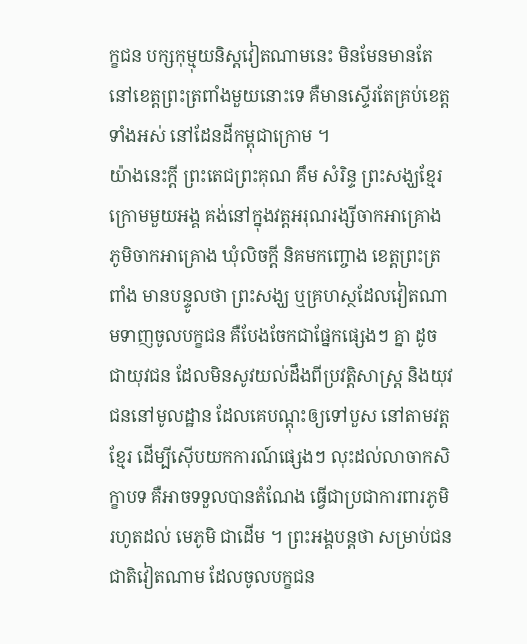ក្ខជន បក្សកុម្មុយនិស្តវៀតណាមនេះ មិនមែនមានតែ នៅខេត្តព្រះត្រពាំងមួយនោះទេ គឺមានស្ទើរតែគ្រប់ខេត្តទាំងអស់ នៅដែនដីកម្ពុជាក្រោម ។
យ៉ាងនេះក្តី ព្រះតេជព្រះគុណ គឹម សំរិន្ទ ព្រះសង្ឃខ្មែរក្រោមមួយអង្គ គង់នៅក្នុងវត្តអរុណរង្សីចាកអាគ្រោង ភូមិចាកអាគ្រោង ឃុំលិចក្តី និគមកញ្ចោង ខេត្តព្រះត្រពាំង មានបន្ទូលថា ព្រះសង្ឃ ឬគ្រហស្ថដែលវៀតណាមទាញចូលបក្ខជន គឺបែងចែកជាផ្នែកផ្សេងៗ គ្នា ដូចជាយុវជន ដែលមិនសូវយល់ដឹងពីប្រវត្តិសាស្ត្រ និងយុវជននៅមូលដ្ឋាន ដែលគេបណ្ដុះឲ្យទៅបួស នៅតាមវត្តខ្មែរ ដើម្បីស៊ើបយកការណ៍ផ្សេងៗ លុះដល់លាចាកសិក្ខាបទ គឺអាចទទួលបានតំណែង ធ្វើជាប្រជាការពារភូមិរហូតដល់ មេភូមិ ជាដើម ។ ព្រះអង្គបន្តថា សម្រាប់ជនជាតិវៀតណាម ដែលចូលបក្ខជន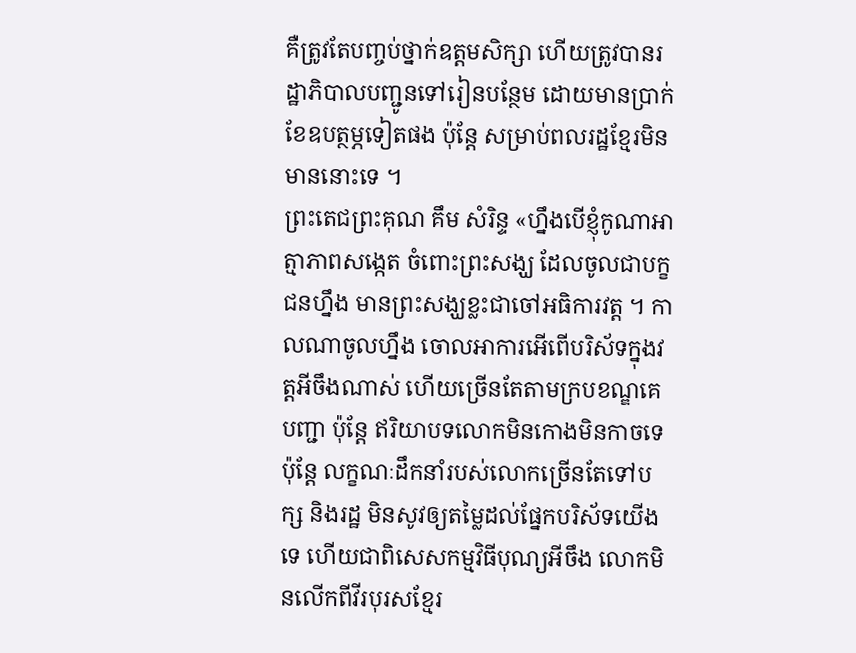គឺត្រូវតែបញ្ចប់ថ្នាក់ឧត្តមសិក្សា ហើយត្រូវបានរដ្ឋាភិបាលបញ្ជូនទៅរៀនបន្ថែម ដោយមានប្រាក់ខែឧបត្ថម្ភទៀតផង ប៉ុន្តែ សម្រាប់ពលរដ្ឋខ្មែរមិនមាននោះទេ ។
ព្រះតេជព្រះគុណ គឹម សំរិន្ទ «ហ្នឹងបើខ្ញុំកូណាអាត្មាភាពសង្កេត ចំពោះព្រះសង្ឃ ដែលចូលជាបក្ខជនហ្នឹង មានព្រះសង្ឃខ្លះជាចៅអធិការវត្ត ។ កាលណាចូលហ្នឹង ចោលអាការអើពើបរិស័ទក្នុងវត្តអីចឹងណាស់ ហើយច្រើនតែតាមក្របខណ្ឌគេបញ្ជា ប៉ុន្តែ ឥរិយាបទលោកមិនកោងមិនកាចទេ ប៉ុន្តែ លក្ខណៈដឹកនាំរបស់លោកច្រើនតែទៅបក្ស និងរដ្ឋ មិនសូវឲ្យតម្លៃដល់ផ្នែកបរិស័ទយើងទេ ហើយជាពិសេសកម្មវិធីបុណ្យអីចឹង លោកមិនលើកពីវីរបុរសខ្មែរ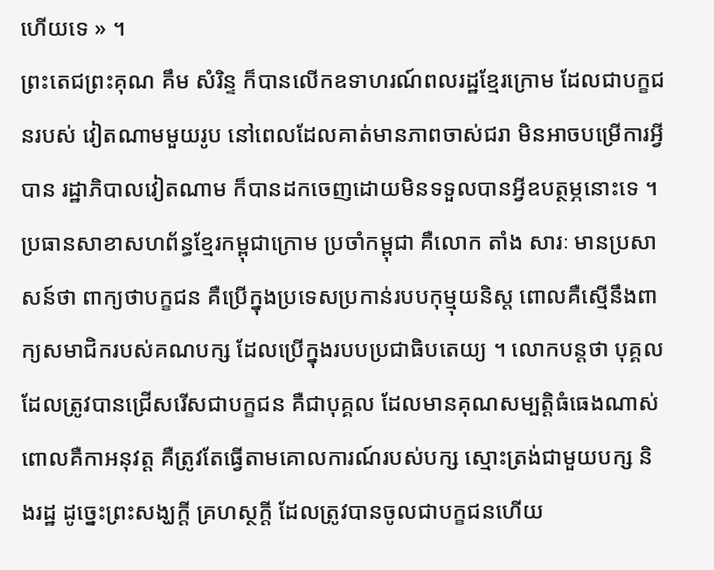ហើយទេ » ។
ព្រះតេជព្រះគុណ គឹម សំរិន្ទ ក៏បានលើកឧទាហរណ៍ពលរដ្ឋខ្មែរក្រោម ដែលជាបក្ខជនរបស់ វៀតណាមមួយរូប នៅពេលដែលគាត់មានភាពចាស់ជរា មិនអាចបម្រើការអ្វីបាន រដ្ឋាភិបាលវៀតណាម ក៏បានដកចេញដោយមិនទទួលបានអ្វីឧបត្ថម្ភនោះទេ ។
ប្រធានសាខាសហព័ន្ធខ្មែរកម្ពុជាក្រោម ប្រចាំកម្ពុជា គឺលោក តាំង សារៈ មានប្រសាសន៍ថា ពាក្យថាបក្ខជន គឺប្រើក្នុងប្រទេសប្រកាន់របបកុម្មុយនិស្ត ពោលគឺស្មើនឹងពាក្យសមាជិករបស់គណបក្ស ដែលប្រើក្នុងរបបប្រជាធិបតេយ្យ ។ លោកបន្តថា បុគ្គលដែលត្រូវបានជ្រើសរើសជាបក្ខជន គឺជាបុគ្គល ដែលមានគុណសម្បត្តិធំធេងណាស់ ពោលគឺកាអនុវត្ត គឺត្រូវតែធ្វើតាមគោលការណ៍របស់បក្ស ស្មោះត្រង់ជាមួយបក្ស និងរដ្ឋ ដូច្នេះព្រះសង្ឃក្តី គ្រហស្ថក្តី ដែលត្រូវបានចូលជាបក្ខជនហើយ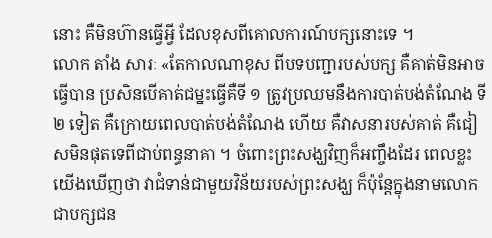នោះ គឺមិនហ៊ានធ្វើអ្វី ដែលខុសពីគោលការណ៍បក្សនោះទេ ។
លោក តាំង សារៈ «តែកាលណាខុស ពីបទបញ្ជារបស់បក្ស គឺគាត់មិនអាចធ្វើបាន ប្រសិនបើគាត់ជម្នះធ្វើគឺទី ១ ត្រូវប្រឈមនឹងការបាត់បង់តំណែង ទី ២ ទៀត គឺក្រោយពេលបាត់បង់តំណែង ហើយ គឺវាសនារបស់គាត់ គឺជៀសមិនផុតទេពីជាប់ពន្ធនាគា ។ ចំពោះព្រះសង្ឃវិញក៏អញ្ចឹងដែរ ពេលខ្លះយើងឃើញថា វាជំទាន់ជាមួយវិន័យរបស់ព្រះសង្ឃ ក៏ប៉ុន្តែក្នុងនាមលោកជាបក្សជន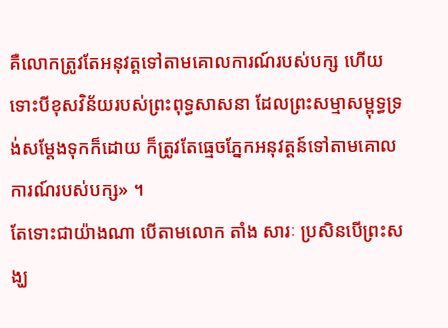គឺលោកត្រូវតែអនុវត្តទៅតាមគោលការណ៍របស់បក្ស ហើយទោះបីខុសវិន័យរបស់ព្រះពុទ្ធសាសនា ដែលព្រះសម្មាសម្ពុទ្ធទ្រង់សម្ដែងទុកក៏ដោយ ក៏ត្រូវតែធ្មេចភ្នែកអនុវត្តន៍ទៅតាមគោលការណ៍របស់បក្ស» ។
តែទោះជាយ៉ាងណា បើតាមលោក តាំង សារៈ ប្រសិនបើព្រះសង្ឃ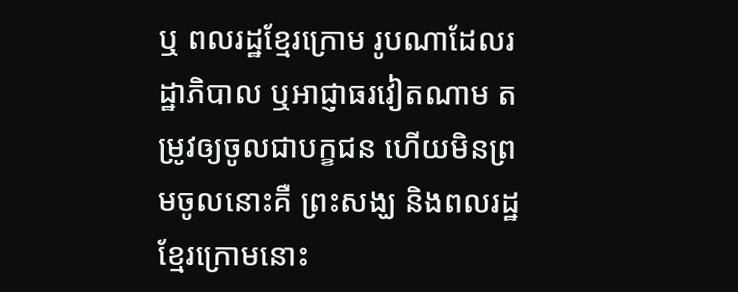ឬ ពលរដ្ឋខ្មែរក្រោម រូបណាដែលរដ្ឋាភិបាល ឬអាជ្ញាធរវៀតណាម តម្រូវឲ្យចូលជាបក្ខជន ហើយមិនព្រមចូលនោះគឺ ព្រះសង្ឃ និងពលរដ្ឋខ្មែរក្រោមនោះ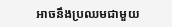អាចនឹងប្រឈមជាមួយ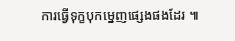ការធ្វើទុក្ខបុកម្នេញផ្សេងផងដែរ ៕